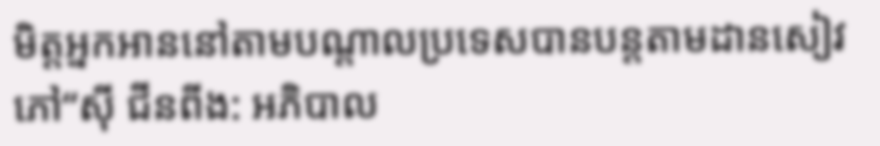មិត្ដអ្នកអាននៅតាមបណ្ដាលប្រទេសបានបន្ដតាមដានសៀវភៅ“ស៊ី ជីនពីង: អភិបាល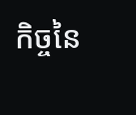កិច្ចនៃ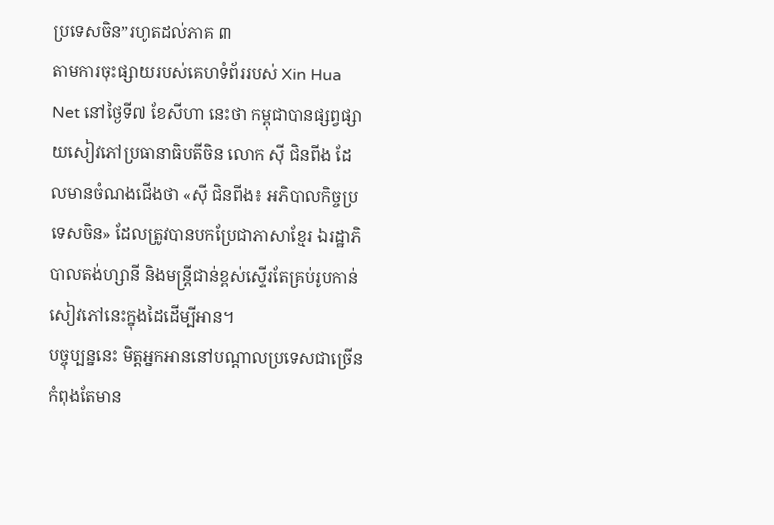ប្រទេសចិន”រហូតដល់ភាគ ៣
តាមការចុះផ្សាយរបស់គេហទំព័ររបស់ Xin Hua Net នៅថ្ងៃទី៧ ខែសីហា នេះថា កម្ពុជាបានផ្សព្វផ្សាយសៀវភៅប្រធានាធិបតីចិន លោក ស៊ី ជិនពីង ដែលមានចំណងជើងថា «ស៊ី ជិនពីង៖ អភិបាលកិច្ចប្រទេសចិន» ដែលត្រូវបានបកប្រែជាភាសាខ្មែរ ឯរដ្ឋាភិបាលតង់ហ្សានី និងមន្ដ្រីជាន់ខ្ពស់ស្ទើរតែគ្រប់រូបកាន់សៀវភៅនេះក្នុងដៃដើម្បីអាន។
បច្ចុប្បន្ននេះ មិត្ដអ្នកអាននៅបណ្ដាលប្រទេសជាច្រើនកំពុងតែមាន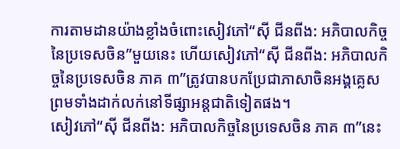ការតាមដានយ៉ាងខ្លាំងចំពោះសៀវភៅ“ស៊ី ជីនពីង: អភិបាលកិច្ចនៃប្រទេសចិន”មួយនេះ ហើយសៀវភៅ“ស៊ី ជីនពីង: អភិបាលកិច្ចនៃប្រទេសចិន ភាគ ៣”ត្រូវបានបកប្រែជាភាសាចិនអង្គគ្លេស ព្រមទាំងដាក់លក់នៅទីផ្សាអន្ដជាតិទៀតផង។
សៀវភៅ“ស៊ី ជីនពីង: អភិបាលកិច្ចនៃប្រទេសចិន ភាគ ៣”នេះ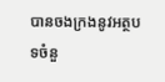បានចងក្រងនូវអត្ថបទចំនួ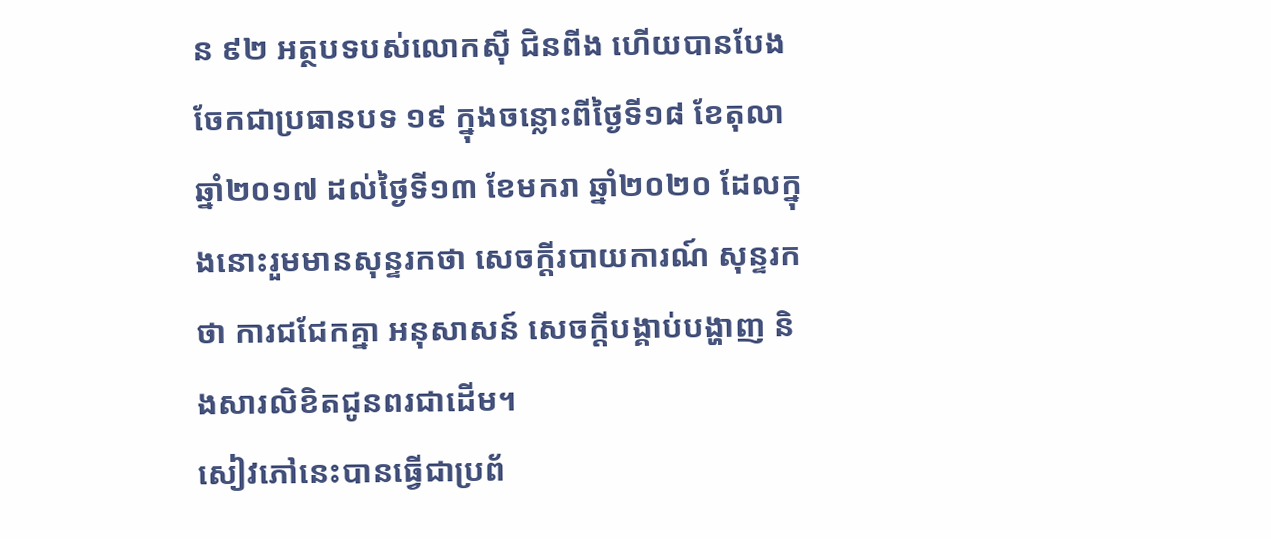ន ៩២ អត្ថបទបស់លោកស៊ី ជិនពីង ហើយបានបែងចែកជាប្រធានបទ ១៩ ក្នុងចន្លោះពីថ្ងៃទី១៨ ខែតុលា ឆ្នាំ២០១៧ ដល់ថ្ងៃទី១៣ ខែមករា ឆ្នាំ២០២០ ដែលក្នុងនោះរួមមានសុន្ទរកថា សេចក្តីរបាយការណ៍ សុន្ទរកថា ការជជែកគ្នា អនុសាសន៍ សេចក្តីបង្គាប់បង្ហាញ និងសារលិខិតជូនពរជាដើម។
សៀវភៅនេះបានធ្វើជាប្រព័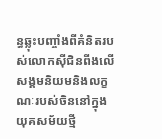ន្ធឆ្លុះបញ្ចាំងពីគំនិតរបស់លោកស៊ីជិនពីងលើសង្គមនិយមនិងលក្ខណៈរបស់ចិននៅក្នុងយុគសម័យថ្មី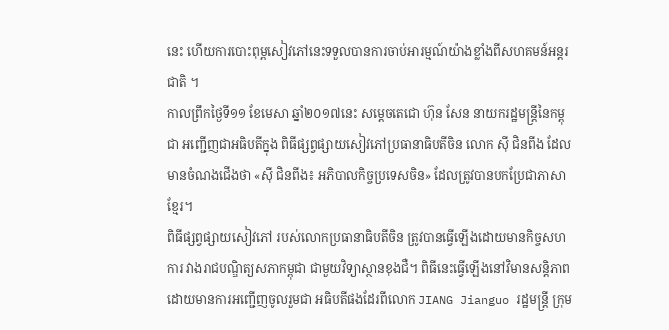នេះ ហើយការបោះពុម្ពសៀវភៅនេះទទួលបានការចាប់អារម្មណ៍យ៉ាងខ្លាំងពីសហគមន៍អន្តរជាតិ ។
កាលព្រឹកថ្ងៃទី១១ ខែមេសា ឆ្នាំ២០១៧នេះ សម្តេចតេជោ ហ៊ុន សែន នាយករដ្ឋមន្រ្តីនៃកម្ពុជា អញ្ជើញជាអធិបតីក្នុង ពិធីផ្សព្វផ្សាយសៀវភៅប្រធានាធិបតីចិន លោក ស៊ី ជិនពីង ដែលមានចំណងជើងថា «ស៊ី ជិនពីង៖ អភិបាលកិច្ចប្រទេសចិន» ដែលត្រូវបានបកប្រែជាភាសាខ្មែរ។
ពិធីផ្សព្វផ្សាយសៀវភៅ របស់លោកប្រធានាធិបតីចិន ត្រូវបានធ្វើឡើងដោយមានកិច្ចសហការ វាងរាជបណ្ឌិត្យសភាកម្ពុជា ជាមួយវិទ្យាស្ថានខុងជឺ។ ពិធីនេះធ្វើឡើងនៅវិមានសន្តិភាព ដោយមានការអញ្ជើញចូលរួមជា អធិបតីផងដែរពីលោក JIANG Jianguo រដ្ឋមន្រ្តី ក្រុម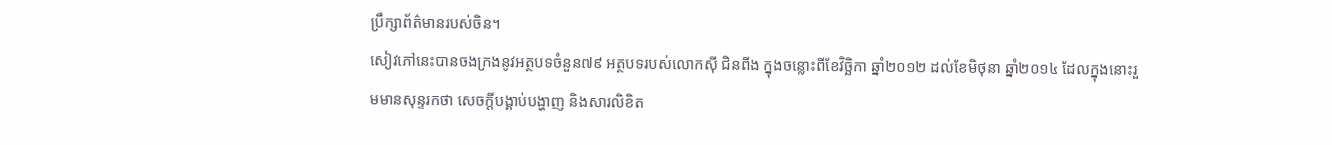ប្រឹក្សាព័ត៌មានរបស់ចិន។
សៀវភៅនេះបានចងក្រងនូវអត្ថបទចំនួន៧៩ អត្ថបទរបស់លោកស៊ី ជិនពីង ក្នុងចន្លោះពីខែវិច្ឆិកា ឆ្នាំ២០១២ ដល់ខែមិថុនា ឆ្នាំ២០១៤ ដែលក្នុងនោះរួមមានសុន្ទរកថា សេចក្តីបង្គាប់បង្ហាញ និងសារលិខិត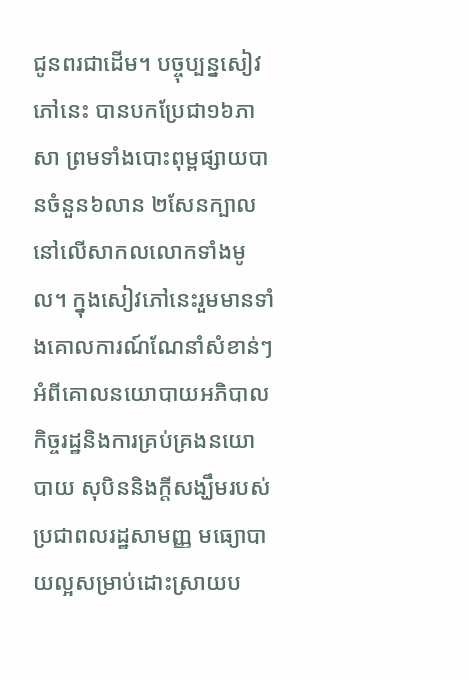ជូនពរជាដើម។ បច្ចុប្បន្នសៀវភៅនេះ បានបកប្រែជា១៦ភាសា ព្រមទាំងបោះពុម្ពផ្សាយបានចំនួន៦លាន ២សែនក្បាលនៅលើសាកលលោកទាំងមូល។ ក្នុងសៀវភៅនេះរួមមានទាំងគោលការណ៍ណែនាំសំខាន់ៗ អំពីគោលនយោបាយអភិបាលកិច្ចរដ្ឋនិងការគ្រប់គ្រងនយោបាយ សុបិននិងក្តីសង្ឃឹមរបស់ប្រជាពលរដ្ឋសាមញ្ញ មធ្យោបាយល្អសម្រាប់ដោះស្រាយប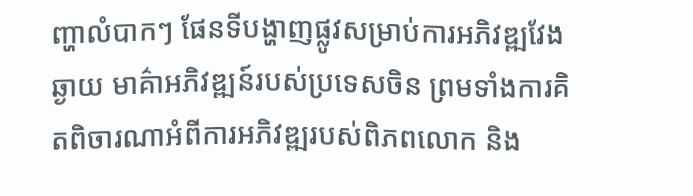ញ្ហាលំបាកៗ ផែនទីបង្ហាញផ្លូវសម្រាប់ការអភិវឌ្ឍវែងឆ្ងាយ មាគ៌ាអភិវឌ្ឍន៍របស់ប្រទេសចិន ព្រមទាំងការគិតពិចារណាអំពីការអភិវឌ្ឍរបស់ពិភពលោក និង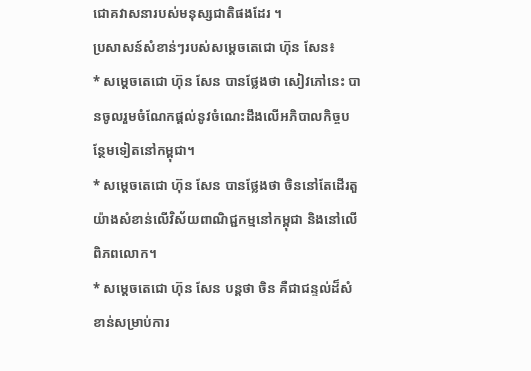ជោគវាសនារបស់មនុស្សជាតិផងដែរ ។
ប្រសាសន៍សំខាន់ៗរបស់សម្តេចតេជោ ហ៊ុន សែន៖
* សម្តេចតេជោ ហ៊ុន សែន បានថ្លែងថា សៀវភៅនេះ បានចូលរួមចំណែកផ្តល់នូវចំណេះដឹងលើអភិបាលកិច្ចបន្ថែមទៀតនៅកម្ពុជា។
* សម្តេចតេជោ ហ៊ុន សែន បានថ្លែងថា ចិននៅតែដើរតួយ៉ាងសំខាន់លើវិស័យពាណិជ្ជកម្មនៅកម្ពុជា និងនៅលើពិភពលោក។
* សម្តេចតេជោ ហ៊ុន សែន បន្តថា ចិន គឺជាជន្ទល់ដ៏សំខាន់សម្រាប់ការ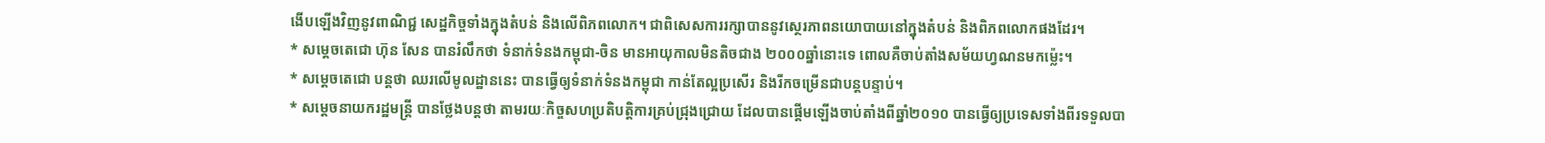ងើបឡើងវិញនូវពាណិជ្ជ សេដ្ឋកិច្ចទាំងក្នុងតំបន់ និងលើពិភពលោក។ ជាពិសេសការរក្សាបាននូវស្ថេរភាពនយោបាយនៅក្នុងតំបន់ និងពិភពលោកផងដែរ។
* សម្តេចតេជោ ហ៊ុន សែន បានរំលឹកថា ទំនាក់ទំនងកម្ពុជា-ចិន មានអាយុកាលមិនតិចជាង ២០០០ឆ្នាំនោះទេ ពោលគឺចាប់តាំងសម័យហ្វណនមកម្ល៉េះ។
* សម្តេចតេជោ បន្តថា ឈរលើមូលដ្ឋាននេះ បានធ្វើឲ្យទំនាក់ទំនងកម្ពុជា កាន់តែល្អប្រសើរ និងរីកចម្រើនជាបន្តបន្ទាប់។
* សម្តេចនាយករដ្ឋមន្រ្តី បានថ្លែងបន្តថា តាមរយៈកិច្ចសហប្រតិបត្តិការគ្រប់ជ្រុងជ្រោយ ដែលបានផ្តើមឡើងចាប់តាំងពីឆ្នាំ២០១០ បានធ្វើឲ្យប្រទេសទាំងពីរទទួលបា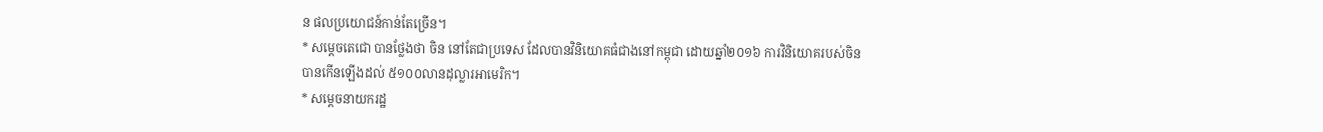ន ផលប្រយោជន៍កាន់តែច្រើន។
* សម្តេចតេជោ បានថ្លែងថា ចិន នៅតែជាប្រទេស ដែលបានវិនិយោគធំជាងនៅកម្ពុជា ដោយឆ្នាំ២០១៦ ការវិនិយោគរបស់ចិន បានកើនឡើងដល់ ៥១០០លានដុល្លារអាមេរិក។
* សម្តេចនាយករដ្ឋ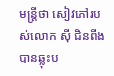មន្រ្តីថា សៀវភៅរបស់លោក ស៊ី ជិនពីង បានឆ្លុះប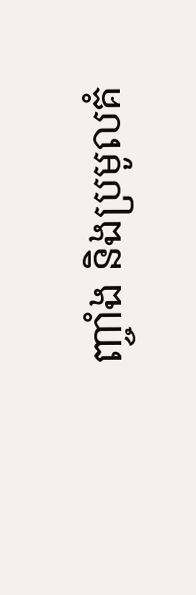ញ្ចាំង និងប្រមូលគំ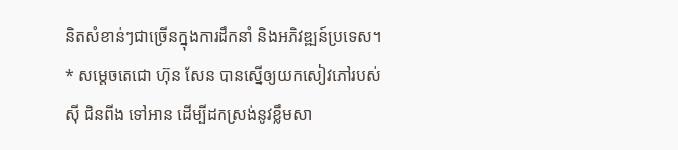និតសំខាន់ៗជាច្រើនក្នុងការដឹកនាំ និងអភិវឌ្ឍន៍ប្រទេស។
* សម្តេចតេជោ ហ៊ុន សែន បានស្នើឲ្យយកសៀវភៅរបស់ ស៊ី ជិនពីង ទៅអាន ដើម្បីដកស្រង់នូវខ្លឹមសា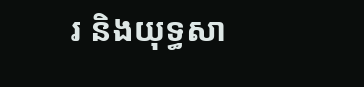រ និងយុទ្ធសា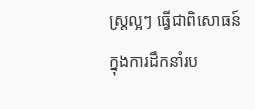ស្រ្តល្អៗ ធ្វើជាពិសោធន៍ក្នុងការដឹកនាំរប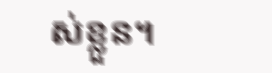ស់ខ្លួន។